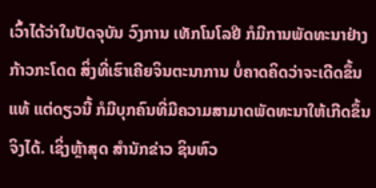ເວົ້າໄດ້ວ່າໃນປັດຈຸບັນ ວົງການ ເທັກໂນໂລຢີ ກໍມີການພັດທະນາຢ່າງກ້າວກະໂດດ ສິ່ງທີ່ເຮົາເຄີຍຈິນຕະນາການ ບໍ່ຄາດຄິດວ່າຈະເດີດຂຶ້ນແທ້ ແຕ່ດຽວນີ້ ກໍມີບຸກຄົນທີ່ມີຄວາມສາມາດພັດທະນາໃຫ້ເກີດຂຶ້ນຈິງໄດ້. ເຊິ່ງຫຼ້າສຸດ ສໍານັກຂ່າວ ຊິນຫົວ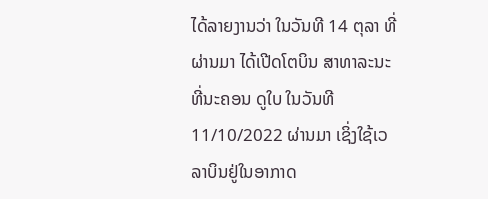ໄດ້ລາຍງານວ່າ ໃນວັນທີ 14 ຕຸລາ ທີ່ຜ່ານມາ ໄດ້ເປີດໂຕບິນ ສາທາລະນະ ທີ່ນະຄອນ ດູໃບ ໃນວັນທີ 11/10/2022 ຜ່ານມາ ເຊິ່ງໃຊ້ເວລາບິນຢູ່ໃນອາກາດ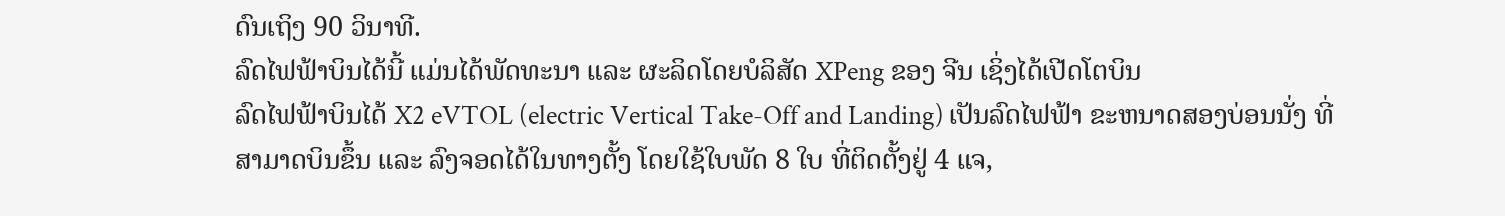ດົນເຖິງ 90 ວິນາທີ.
ລົດໄຟຟ້າບິນໄດ້ນີ້ ແມ່ນໄດ້ພັດທະນາ ແລະ ຜະລິດໂດຍບໍລິສັດ XPeng ຂອງ ຈີນ ເຊິ່ງໄດ້ເປີດໂຕບິນ
ລົດໄຟຟ້າບິນໄດ້ X2 eVTOL (electric Vertical Take-Off and Landing) ເປັນລົດໄຟຟ້າ ຂະຫນາດສອງບ່ອນນັ່ງ ທີ່ສາມາດບິນຂຶ້ນ ແລະ ລົງຈອດໄດ້ໃນທາງຕັ້ງ ໂດຍໃຊ້ໃບພັດ 8 ໃບ ທີ່ຕິດຕັ້ງຢູ່ 4 ແຈ,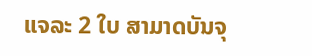ແຈລະ 2 ໃບ ສາມາດບັນຈຸ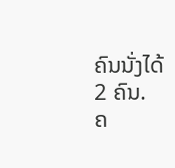ຄົນນັ່ງໄດ້ 2 ຄົນ.
ຄ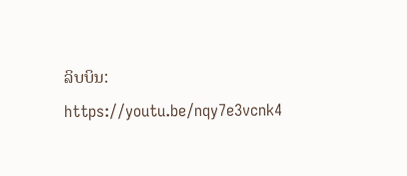ລິບບິນ: https://youtu.be/nqy7e3vcnk4